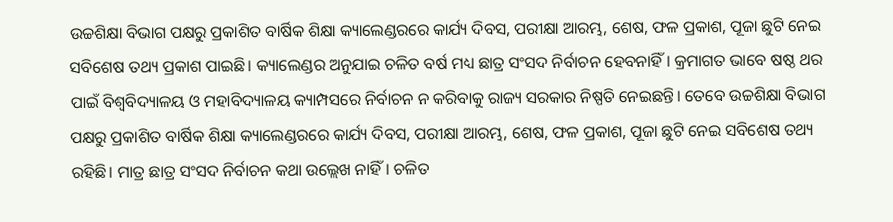ଉଚ୍ଚଶିକ୍ଷା ବିଭାଗ ପକ୍ଷରୁ ପ୍ରକାଶିତ ବାର୍ଷିକ ଶିକ୍ଷା କ୍ୟାଲେଣ୍ଡରରେ କାର୍ଯ୍ୟ ଦିବସ, ପରୀକ୍ଷା ଆରମ୍ଭ, ଶେଷ, ଫଳ ପ୍ରକାଶ, ପୂଜା ଛୁଟି ନେଇ ସବିଶେଷ ତଥ୍ୟ ପ୍ରକାଶ ପାଇଛି। କ୍ୟାଲେଣ୍ଡର ଅନୁଯାଇ ଚଳିତ ବର୍ଷ ମଧ୍ୟ ଛାତ୍ର ସଂସଦ ନିର୍ବାଚନ ହେବନାହିଁ। କ୍ରମାଗତ ଭାବେ ଷଷ୍ଠ ଥର ପାଇଁ ବିଶ୍ୱବିଦ୍ୟାଳୟ ଓ ମହାବିଦ୍ୟାଳୟ କ୍ୟାମ୍ପସରେ ନିର୍ବାଚନ ନ କରିବାକୁ ରାଜ୍ୟ ସରକାର ନିଷ୍ପତି ନେଇଛନ୍ତି। ତେବେ ଉଚ୍ଚଶିକ୍ଷା ବିଭାଗ ପକ୍ଷରୁ ପ୍ରକାଶିତ ବାର୍ଷିକ ଶିକ୍ଷା କ୍ୟାଲେଣ୍ଡରରେ କାର୍ଯ୍ୟ ଦିବସ, ପରୀକ୍ଷା ଆରମ୍ଭ, ଶେଷ, ଫଳ ପ୍ରକାଶ, ପୂଜା ଛୁଟି ନେଇ ସବିଶେଷ ତଥ୍ୟ ରହିଛି। ମାତ୍ର ଛାତ୍ର ସଂସଦ ନିର୍ବାଚନ କଥା ଉଲ୍ଲେଖ ନାହିଁ। ଚଳିତ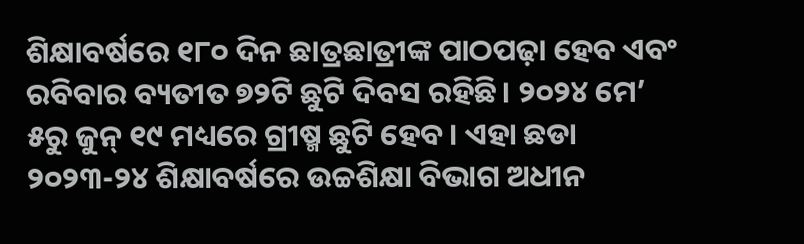ଶିକ୍ଷାବର୍ଷରେ ୧୮୦ ଦିନ ଛାତ୍ରଛାତ୍ରୀଙ୍କ ପାଠପଢ଼ା ହେବ ଏବଂ ରବିବାର ବ୍ୟତୀତ ୭୨ଟି ଛୁଟି ଦିବସ ରହିଛି। ୨୦୨୪ ମେ’ ୫ରୁ ଜୁନ୍ ୧୯ ମଧ୍ୟରେ ଗ୍ରୀଷ୍ମ ଛୁଟି ହେବ। ଏହା ଛଡା ୨୦୨୩-୨୪ ଶିକ୍ଷାବର୍ଷରେ ଉଚ୍ଚଶିକ୍ଷା ବିଭାଗ ଅଧୀନ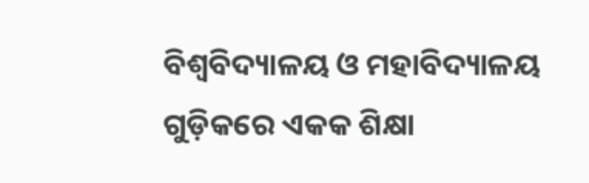ବିଶ୍ଵବିଦ୍ୟାଳୟ ଓ ମହାବିଦ୍ୟାଳୟ ଗୁଡ଼ିକରେ ଏକକ ଶିକ୍ଷା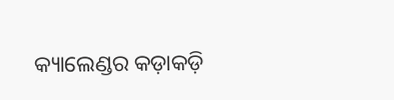କ୍ୟାଲେଣ୍ଡର କଡ଼ାକଡ଼ି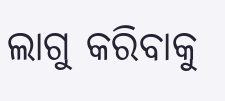ଲାଗୁ କରିବାକୁ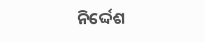ନିର୍ଦ୍ଦେଶ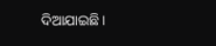ଦିଆଯାଇଛି।